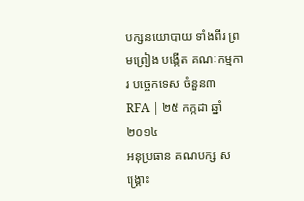បក្សនយោបាយ ទាំងពីរ ព្រមព្រៀង បង្កើត គណៈកម្មការ បច្ចេកទេស ចំនួន៣
RFA | ២៥ កក្កដា ឆ្នាំ ២០១៤
អនុប្រធាន គណបក្ស សង្គ្រោះ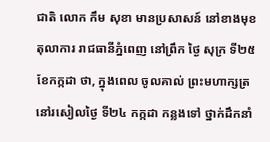ជាតិ លោក កឹម សុខា មានប្រសាសន៍ នៅខាងមុខ តុលាការ រាជធានីភ្នំពេញ នៅព្រឹក ថ្ងៃ សុក្រ ទី២៥ ខែកក្កដា ថា, ក្នុងពេល ចូលគាល់ ព្រះមហាក្សត្រ នៅរសៀលថ្ងៃ ទី២៤ កក្កដា កន្លងទៅ ថ្នាក់ដឹកនាំ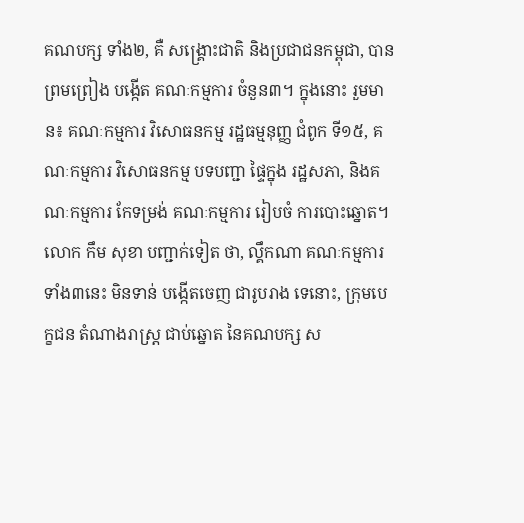គណបក្ស ទាំង២, គឺ សង្គ្រោះជាតិ និងប្រជាជនកម្ពុជា, បានព្រមព្រៀង បង្កើត គណៈកម្មការ ចំនួន៣។ ក្នុងនោះ រួមមាន៖ គណៈកម្មការ វិសោធនកម្ម រដ្ឋធម្មនុញ្ញ ជំពូក ទី១៥, គណៈកម្មការ វិសោធនកម្ម បទបញ្ជា ផ្ទៃក្នុង រដ្ឋសភា, និងគណៈកម្មការ កែទម្រង់ គណៈកម្មការ រៀបចំ ការបោះឆ្នោត។
លោក កឹម សុខា បញ្ជាក់ទៀត ថា, ល្គឹកណា គណៈកម្មការ ទាំង៣នេះ មិនទាន់ បង្កើតចេញ ជារូបរាង ទេនោះ, ក្រុមបេក្ខជន តំណាងរាស្ត្រ ជាប់ឆ្នោត នៃគណបក្ស ស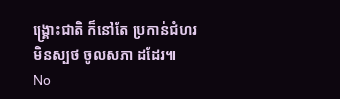ង្គ្រោះជាតិ ក៏នៅតែ ប្រកាន់ជំហរ មិនស្បថ ចូលសភា ដដែរ៕
No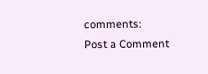comments:
Post a Comment